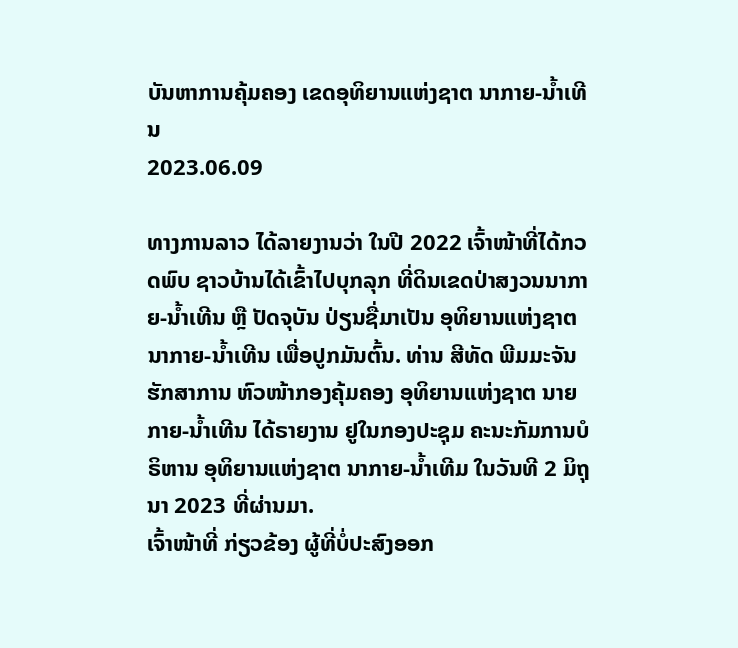ບັນຫາການຄຸ້ມຄອງ ເຂດອຸທິຍານແຫ່ງຊາຕ ນາກາຍ-ນ້ຳເທີນ
2023.06.09

ທາງການລາວ ໄດ້ລາຍງານວ່າ ໃນປີ 2022 ເຈົ້າໜ້າທີ່ໄດ້ກວດພົບ ຊາວບ້ານໄດ້ເຂົ້າໄປບຸກລຸກ ທີ່ດິນເຂດປ່າສງວນນາກາຍ-ນໍ້າເທີນ ຫຼື ປັດຈຸບັນ ປ່ຽນຊື່ມາເປັນ ອຸທິຍານແຫ່ງຊາຕ ນາກາຍ-ນໍ້າເທີນ ເພື່ອປູກມັນຕົ້ນ. ທ່ານ ສີທັດ ພີມມະຈັນ ຮັກສາການ ຫົວໜ້າກອງຄຸ້ມຄອງ ອຸທິຍານແຫ່ງຊາຕ ນາຍກາຍ-ນໍ້າເທີນ ໄດ້ຣາຍງານ ຢູໃນກອງປະຊຸມ ຄະນະກັມການບໍຣິຫານ ອຸທິຍານແຫ່ງຊາຕ ນາກາຍ-ນໍ້າເທີມ ໃນວັນທີ 2 ມິຖຸນາ 2023 ທີ່ຜ່ານມາ.
ເຈົ້າໜ້າທີ່ ກ່ຽວຂ້ອງ ຜູ້ທີ່ບໍ່ປະສົງອອກ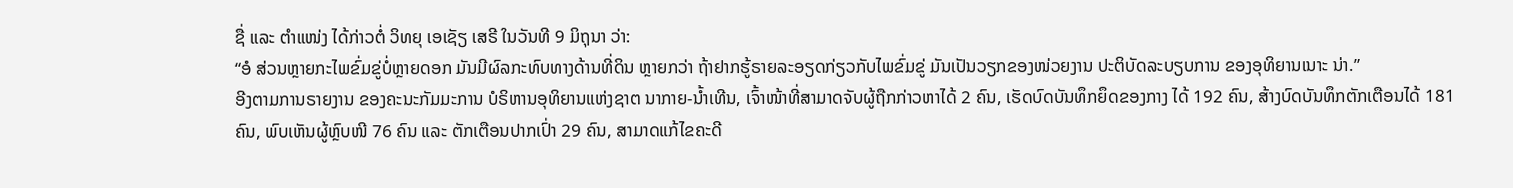ຊື່ ແລະ ຕໍາແໜ່ງ ໄດ້ກ່າວຕໍ່ ວິທຍຸ ເອເຊັຽ ເສຣີ ໃນວັນທີ 9 ມິຖຸນາ ວ່າ:
“ອໍ ສ່ວນຫຼາຍກະໄພຂົ່ມຂູ່ບໍ່ຫຼາຍດອກ ມັນມີຜົລກະທົບທາງດ້ານທີ່ດິນ ຫຼາຍກວ່າ ຖ້າຢາກຮູ້ຣາຍລະອຽດກ່ຽວກັບໄພຂົ່ມຂູ່ ມັນເປັນວຽກຂອງໜ່ວຍງານ ປະຕິບັດລະບຽບການ ຂອງອຸທິຍານເນາະ ນ່າ.”
ອີງຕາມການຣາຍງານ ຂອງຄະນະກັມມະການ ບໍຣິຫານອຸທິຍານແຫ່ງຊາຕ ນາກາຍ-ນໍ້າເທີນ, ເຈົ້າໜ້າທີ່ສາມາດຈັບຜູ້ຖືກກ່າວຫາໄດ້ 2 ຄົນ, ເຮັດບົດບັນທຶກຍຶດຂອງກາງ ໄດ້ 192 ຄົນ, ສ້າງບົດບັນທຶກຕັກເຕືອນໄດ້ 181 ຄົນ, ພົບເຫັນຜູ້ຫຼົບໜີ 76 ຄົນ ແລະ ຕັກເຕືອນປາກເປົ່າ 29 ຄົນ, ສາມາດແກ້ໄຂຄະດີ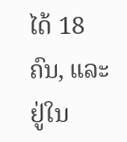ໄດ້ 18 ຄົນ, ແລະ ຢູ່ໃນ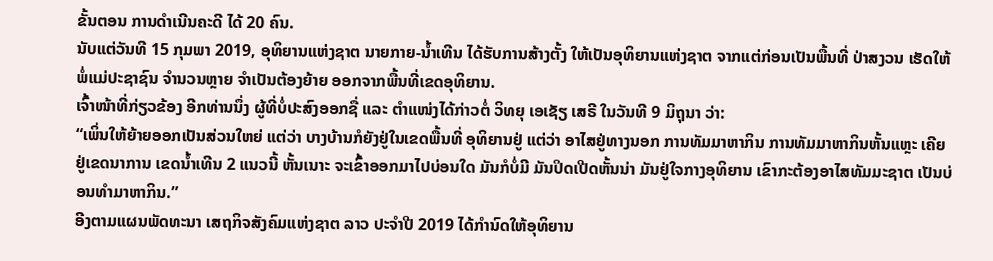ຂັ້ນຕອນ ການດໍາເນີນຄະດີ ໄດ້ 20 ຄົນ.
ນັບແຕ່ວັນທີ 15 ກຸມພາ 2019, ອຸທິຍານແຫ່ງຊາຕ ນາຍກາຍ-ນໍ້າເທີນ ໄດ້ຮັບການສ້າງຕັ້ງ ໃຫ້ເປັນອຸທິຍານແຫ່ງຊາຕ ຈາກແຕ່ກ່ອນເປັນພື້ນທີ່ ປ່າສງວນ ເຮັດໃຫ້ພໍ່ແມ່ປະຊາຊົນ ຈໍານວນຫຼາຍ ຈໍາເປັນຕ້ອງຍ້າຍ ອອກຈາກພື້ນທີ່ເຂດອຸທິຍານ.
ເຈົ້າໜ້າທີ່ກ່ຽວຂ້ອງ ອີກທ່ານນຶ່ງ ຜູ້ທີ່ບໍ່ປະສົງອອກຊື່ ແລະ ຕໍາແໜ່ງໄດ້ກ່າວຕໍ່ ວິທຍຸ ເອເຊັຽ ເສຣີ ໃນວັນທີ 9 ມິຖຸນາ ວ່າ:
“ເພິ່ນໃຫ້ຍ້າຍອອກເປັນສ່ວນໃຫຍ່ ແຕ່ວ່າ ບາງບ້ານກໍຍັງຢູ່ໃນເຂດພື້ນທີ່ ອຸທິຍານຢູ່ ແຕ່ວ່າ ອາໄສຢູ່ທາງນອກ ການທັມມາຫາກິນ ການທັມມາຫາກິນຫັ້ນແຫຼະ ເຄີຍຢູ່ເຂດນາການ ເຂດນໍ້າເທີນ 2 ແນວນີ້ ຫັ້ນເນາະ ຈະເຂົ້າອອກມາໄປບ່ອນໃດ ມັນກໍບໍ່ມີ ມັນປິດເປີດຫັ້ນນ່າ ມັນຢູ່ໃຈກາງອຸທິຍານ ເຂົາກະຕ້ອງອາໄສທັມມະຊາຕ ເປັນບ່ອນທຳມາຫາກິນ.”
ອີງຕາມແຜນພັດທະນາ ເສຖກິຈສັງຄົມແຫ່ງຊາຕ ລາວ ປະຈໍາປີ 2019 ໄດ້ກໍານົດໃຫ້ອຸທິຍານ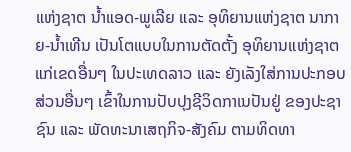ແຫ່ງຊາຕ ນໍ້າແອດ-ພູເລີຍ ແລະ ອຸທິຍານແຫ່ງຊາຕ ນາກາຍ-ນໍ້າເທີນ ເປັນໂຕແບບໃນການຕັດຕັ້ງ ອຸທິຍານແຫ່ງຊາຕ ແກ່ເຂດອື່ນໆ ໃນປະເທດລາວ ແລະ ຍັງເລັງໃສ່ການປະກອບສ່ວນອື່ນໆ ເຂົ້າໃນການປັບປຸງຊີວິດກາເນປັນຢູ່ ຂອງປະຊາຊົນ ແລະ ພັດທະນາເສຖກິຈ-ສັງຄົມ ຕາມທິດທາ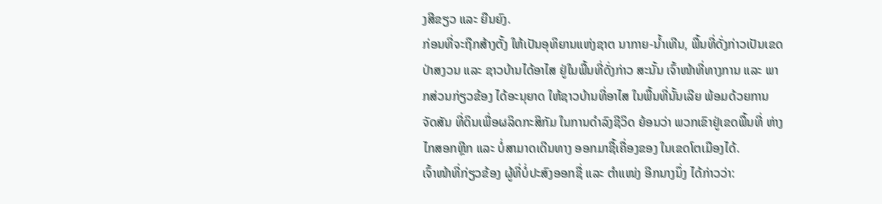ງສີຂຽວ ແລະ ຍືນຍົງ.
ກ່ອນທີ່ຈະຖືກສ້າງຕັ້ງ ໃຫ້ເປັນອຸທິຍານແຫ່ງຊາຕ ນາກາຍ-ນໍ້າເທີນ, ພື້ນທີ່ດັ່ງກ່າວເປັນເຂດ ປ່າສງວນ ແລະ ຊາວບ້ານໄດ້ອາໄສ ຢູ່ໃນພື້ນທີ່ດັ່ງກ່າວ ສະນັ້ນ ເຈົ້າໜ້າທີ່ທາງການ ແລະ ພາກສ່ວນກ່ຽວຂ້ອງ ໄດ້ອະນຸຍາດ ໃຫ້ຊາວບ້ານທີ່ອາໄສ ໃນພື້ນທີ່ນັ້ນເລີຍ ພ້ອມດ້ວຍການຈັດສັນ ທີ່ດິນເພື່ອຜລິດກະສິກັມ ໃນການດໍາລົງຊີວິດ ຍ້ອນວ່າ ພວກເຂົາຢູ່ເຂດພື້ນທີ່ ຫ່າງໄກສອກຫຼີກ ແລະ ບໍ່ສາມາດເດີນທາງ ອອກມາຊື້ເຄື່ອງຂອງ ໃນເຂດໂຕເມືອງໄດ້.
ເຈົ້າໜ້າທີ່ກ່ຽວຂ້ອງ ຜູ້ທີ່ບໍ່ປະສົງອອກຊື່ ແລະ ຕໍາແໜ່ງ ອີກນາງນຶ່ງ ໄດ້ກ່າວວ່າ: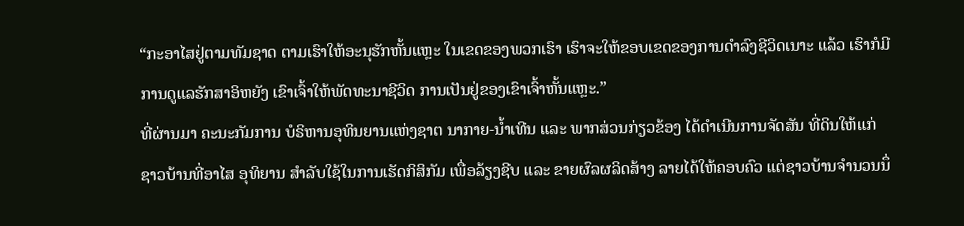“ກະອາໄສຢູ່ຕາມທັມຊາດ ຕາມເຮົາໃຫ້ອະນຸຮັກຫັ້ນແຫຼະ ໃນເຂດຂອງພວກເຮົາ ເຮົາຈະໃຫ້ຂອບເຂດຂອງການດໍາລົງຊີວິດເນາະ ແລ້ວ ເຮົາກໍມີການດູແລຮັກສາອິຫຍັງ ເຂົາເຈົ້າໃຫ້ພັດທະນາຊີວິດ ການເປັນຢູ່ຂອງເຂົາເຈົ້າຫັ້ນແຫຼະ.”
ທີ່ຜ່ານມາ ຄະນະກັມການ ບໍຣິຫານອຸທິນຍານແຫ່ງຊາຕ ນາກາຍ-ນໍ້າເທີນ ແລະ ພາກສ່ວນກ່ຽວຂ້ອງ ໄດ້ດໍາເນີນການຈັດສັນ ທີ່ດິນໃຫ້ແກ່ຊາວບ້ານທີ່ອາໄສ ອຸທິຍານ ສໍາລັບໃຊ້ໃນການເຮັດກິສິກັມ ເພື່ອລ້ຽງຊີບ ແລະ ຂາຍຜົລຜລິດສ້າງ ລາຍໄດ້ໃຫ້ຄອບຄົວ ແຕ່ຊາວບ້ານຈໍານວນນຶ່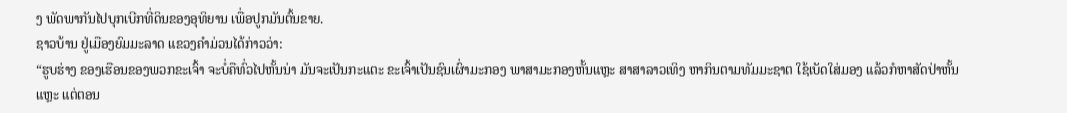ງ ພັດພາກັນໄປບຸກເບີກທີ່ດິນຂອງອຸທິຍານ ເພື່ອປູກມັນຕົ້ນຂາຍ.
ຊາວບ້ານ ຢູ່ເມືອງຍົມມະລາດ ແຂວງຄໍາມ່ວນໄດ້ກ່າວວ່າ:
“ຮູບຮ່າງ ຂອງເຮືອນຂອງພວກຂະເຈົ້າ ຈະບໍ່ຄືທົ່ວໄປຫັ້ນນ່າ ມັນຈະເປັນກະແຕະ ຂະເຈົ້າເປັນຊົນເຜົ່າມະກອງ ພາສາມະກອງຫັ້ນແຫຼະ ສາສາລາວເທິງ ຫາກິນຕາມທັມມະຊາຕ ໃຊ້ເບັດໃສ່ມອງ ແລ້ວກໍຫາສັດປ່າຫັ້ນແຫຼະ ແຕ່ຕອນ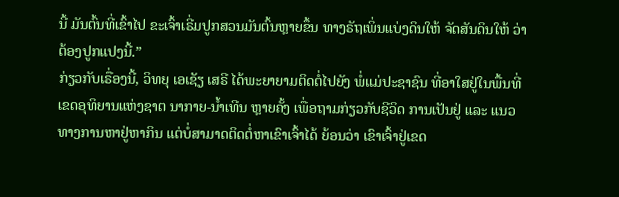ນີ້ ມັນຕົ້ນທີ່ເຂົ້າໄປ ຂະເຈົ້າເຣີ່ມປູກສວນມັນຕົ້ນຫຼາຍຂຶ້ນ ທາງຣັຖເພິ່ນແບ່ງດິນໃຫ້ ຈັດສັນດິນໃຫ້ ວ່າ ຕ້ອງປູກແປງນີ້.”
ກ່ຽວກັບເຣື່ອງນີ້, ວິທຍຸ ເອເຊັຽ ເສຣີ ໄດ້ພະຍາຍາມຕິດຕໍ່ໄປຍັງ ພໍ່ແມ່ປະຊາຊົນ ທີ່ອາໃສຢູ່ໃນພື້ນທີ່ເຂດອຸທິຍານແຫ່ງຊາຕ ນາກາຍ-ນໍ້າເທີນ ຫຼາຍຄັ້ງ ເພື່ອຖາມກ່ຽວກັບຊີວິດ ການເປັນຢູ່ ແລະ ແນວທາງການຫາຢູ່ຫາກິນ ແຕ່ບໍ່ສາມາດຕິດຕໍ່ຫາເຂົາເຈົ້າໄດ້ ຍ້ອນວ່າ ເຂົາເຈົ້າຢູ່ເຂດ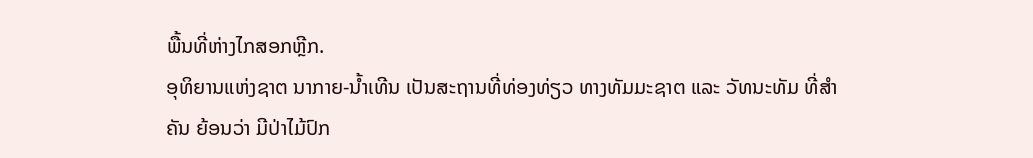ພື້ນທີ່ຫ່າງໄກສອກຫຼີກ.
ອຸທິຍານແຫ່ງຊາຕ ນາກາຍ-ນໍ້າເທີນ ເປັນສະຖານທີ່ທ່ອງທ່ຽວ ທາງທັມມະຊາຕ ແລະ ວັທນະທັມ ທີ່ສໍາຄັນ ຍ້ອນວ່າ ມີປ່າໄມ້ປົກ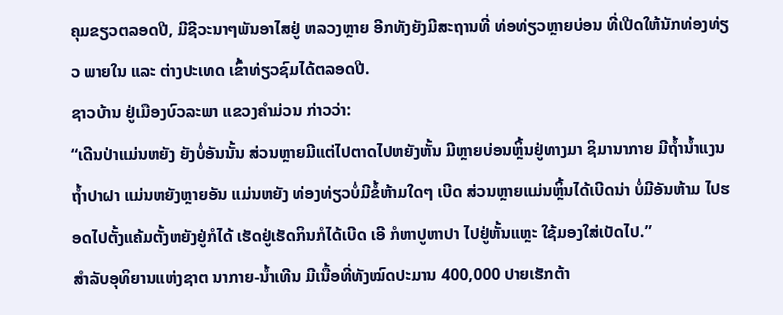ຄຸມຂຽວຕລອດປີ, ມີຊີວະນາໆພັນອາໄສຢູ່ ຫລວງຫຼາຍ ອີກທັງຍັງມີສະຖານທີ່ ທ່ອທ່ຽວຫຼາຍບ່ອນ ທີ່ເປີດໃຫ້ນັກທ່ອງທ່ຽວ ພາຍໃນ ແລະ ຕ່າງປະເທດ ເຂົ້າທ່ຽວຊົມໄດ້ຕລອດປີ.
ຊາວບ້ານ ຢູ່ເມືອງບົວລະພາ ແຂວງຄໍາມ່ວນ ກ່າວວ່າ:
“ເດີນປ່າແມ່ນຫຍັງ ຍັງບໍ່ອັນນັ້ນ ສ່ວນຫຼາຍມີແຕ່ໄປຕາດໄປຫຍັງຫັ້ນ ມີຫຼາຍບ່ອນຫຼິ້ນຢູ່ທາງມາ ຊິມານາກາຍ ມີຖໍ້ານໍ້າແງນ ຖໍ້າປາຝາ ແມ່ນຫຍັງຫຼາຍອັນ ແມ່ນຫຍັງ ທ່ອງທ່ຽວບໍ່ມີຂໍ້ຫ້າມໃດໆ ເບີດ ສ່ວນຫຼາຍແມ່ນຫຼິ້ນໄດ້ເບີດນ່າ ບໍ່ມີອັນຫ້າມ ໄປຮອດໄປຕັ້ງແຄ້ມຕັ້ງຫຍັງຢູ່ກໍໄດ້ ເຮັດຢູ່ເຮັດກິນກໍໄດ້ເບີດ ເອີ ກໍຫາປູຫາປາ ໄປຢູ່ຫັ້ນແຫຼະ ໃຊ້ມອງໃສ່ເບັດໄປ.”
ສໍາລັບອຸທິຍານແຫ່ງຊາຕ ນາກາຍ-ນໍ້າເທີນ ມີເນື້ອທີ່ທັງໝົດປະມານ 400,000 ປາຍເຮັກຕ້າ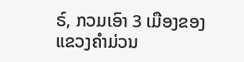ຣ໌, ກວມເອົາ 3 ເມືອງຂອງແຂວງຄໍາມ່ວນ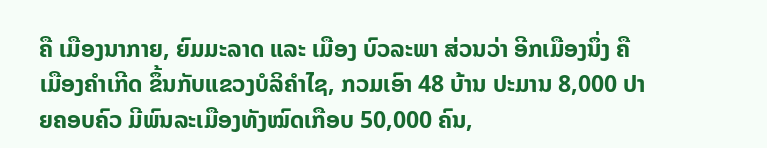ຄື ເມືອງນາກາຍ, ຍົມມະລາດ ແລະ ເມືອງ ບົວລະພາ ສ່ວນວ່າ ອີກເມືອງນຶ່ງ ຄື ເມືອງຄໍາເກີດ ຂຶ້ນກັບແຂວງບໍລິຄໍາໄຊ, ກວມເອົາ 48 ບ້ານ ປະມານ 8,000 ປາຍຄອບຄົວ ມີພົນລະເມືອງທັງໝົດເກືອບ 50,000 ຄົນ,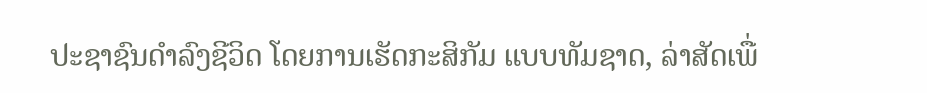ປະຊາຊົນດໍາລົງຊີວິດ ໂດຍການເຮັດກະສິກັມ ແບບທັມຊາດ, ລ່າສັດເພື່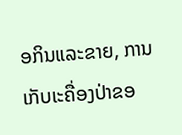ອກິນແລະຂາຍ, ການເກັບເະຄື່ອງປ່າຂອ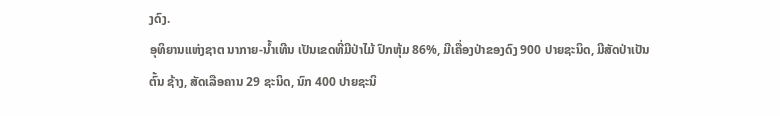ງດົງ.
ອຸທິຍານແຫ່ງຊາຕ ນາກາຍ-ນໍ້າເທີນ ເປັນເຂດທີ່ມີປ່າໄມ້ ປົກຫຸ້ມ 86%, ມີເຄື່ອງປ່າຂອງດົງ 900 ປາຍຊະນິດ, ມີສັດປ່າເປັນຕົ້ນ ຊ້າງ, ສັດເລືອຄານ 29 ຊະນິດ, ນົກ 400 ປາຍຊະນິ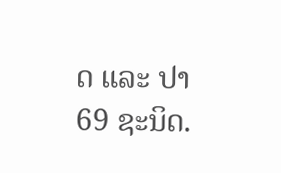ດ ແລະ ປາ 69 ຊະນິດ.